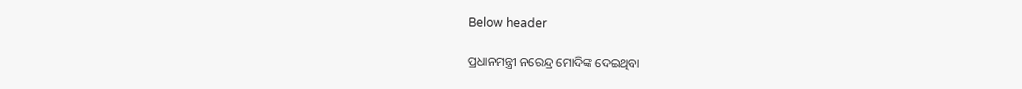Below header

ପ୍ରଧାନମନ୍ତ୍ରୀ ନରେନ୍ଦ୍ର ମୋଦିଙ୍କ ଦେଇଥିବା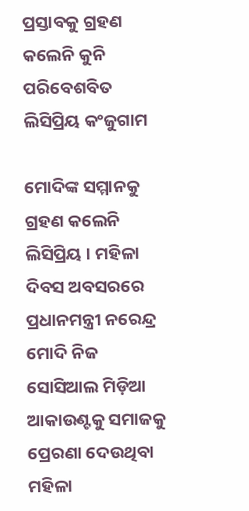ପ୍ରସ୍ତାବକୁ ଗ୍ରହଣ କଲେନି କୁନି ପରିବେଶବିତ ଲିସିପ୍ରିୟ କଂଜୁଗାମ

ମୋଦିଙ୍କ ସମ୍ମାନକୁ ଗ୍ରହଣ କଲେନି ଲିସିପ୍ରିୟ । ମହିଳା ଦିବସ ଅବସରରେ ପ୍ରଧାନମନ୍ତ୍ରୀ ନରେନ୍ଦ୍ର ମୋଦି ନିଜ ସୋସିଆଲ ମିଡ଼ିଆ ଆକାଉଣ୍ଟକୁ ସମାଜକୁ ପ୍ରେରଣା ଦେଉଥିବା ମହିଳା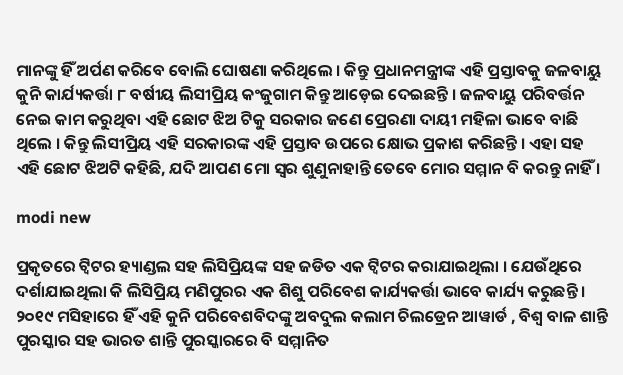ମାନଙ୍କୁ ହିଁ ଅର୍ପଣ କରିବେ ବୋଲି ଘୋଷଣା କରିଥିଲେ । କିନ୍ତୁ ପ୍ରଧାନମନ୍ତ୍ରୀଙ୍କ ଏହି ପ୍ରସ୍ତାବକୁ ଜଳବାୟୁ କୁନି କାର୍ଯ୍ୟକର୍ତ୍ତା ୮ ବର୍ଷୀୟ ଲିସୀପ୍ରିୟ କଂଜୁଗାମ କିନ୍ତୁ ଆଡ଼େଇ ଦେଇଛନ୍ତି । ଜଳବାୟୁ ପରିବର୍ତ୍ତନ ନେଇ କାମ କରୁଥିବା ଏହି ଛୋଟ ଝିଅ ଟିକୁ ସରକାର ଜଣେ ପ୍ରେରଣା ଦାୟୀ ମହିଳା ଭାବେ ବାଛି ଥିଲେ । କିନ୍ତୁ ଲିସୀପ୍ରିୟ ଏହି ସରକାରଙ୍କ ଏହି ପ୍ରସ୍ତାବ ଉପରେ କ୍ଷୋଭ ପ୍ରକାଶ କରିଛନ୍ତି । ଏହା ସହ ଏହି ଛୋଟ ଝିଅଟି କହିଛି, ଯଦି ଆପଣ ମୋ ସ୍ୱର ଶୁଣୁନାହାନ୍ତି ତେବେ ମୋର ସମ୍ମାନ ବି କରନ୍ତୁ ନାହିଁ ।

modi new

ପ୍ରକୃତରେ ଟ୍ୱିଟର ହ୍ୟାଣ୍ଡଲ ସହ ଲିସିପ୍ରିୟଙ୍କ ସହ ଜଡିତ ଏକ ଟ୍ୱିଟର କରାଯାଇଥିଲା । ଯେଉଁଥିରେ ଦର୍ଶାଯାଇଥିଲା କି ଲିସିପ୍ରିୟ ମଣିପୁରର ଏକ ଶିଶୁ ପରିବେଶ କାର୍ଯ୍ୟକର୍ତ୍ତା ଭାବେ କାର୍ଯ୍ୟ କରୁଛନ୍ତି । ୨୦୧୯ ମସିହାରେ ହିଁ ଏହି କୁନି ପରିବେଶବିଦଙ୍କୁ ଅବଦୁଲ କଲାମ ଚିଲଡ୍ରେନ ଆୱାର୍ଡ , ବିଶ୍ୱ ବାଳ ଶାନ୍ତି ପୁରସ୍କାର ସହ ଭାରତ ଶାନ୍ତି ପୁରସ୍କାରରେ ବି ସମ୍ମାନିତ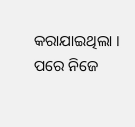କରାଯାଇଥିଲା । ପରେ ନିଜେ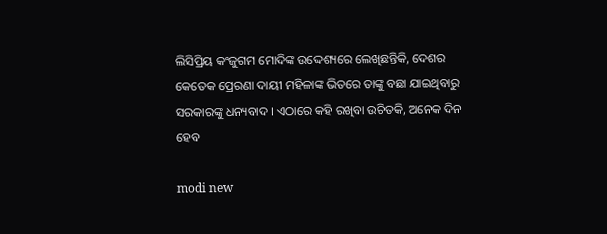ଲିସିପ୍ରିୟ କଂଜୁଗମ ମୋଦିଙ୍କ ଉଦ୍ଦେଶ୍ୟରେ ଲେଖିଛନ୍ତିକି, ଦେଶର କେତେକ ପ୍ରେରଣା ଦାୟୀ ମହିଳାଙ୍କ ଭିତରେ ତାଙ୍କୁ ବଛା ଯାଇଥିବାରୁ ସରକାରଙ୍କୁ ଧନ୍ୟବାଦ । ଏଠାରେ କହି ରଖିବା ଉଚିତକି, ଅନେକ ଦିନ ହେବ

modi new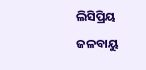ଲିସିପ୍ରିୟ ଜଳବାୟୁ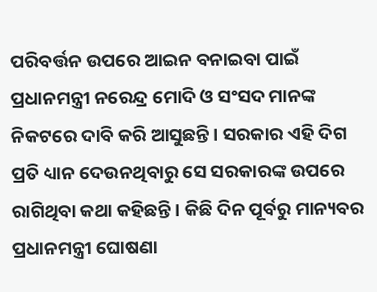ପରିବର୍ତ୍ତନ ଉପରେ ଆଇନ ବନାଇବା ପାଇଁ ପ୍ରଧାନମନ୍ତ୍ରୀ ନରେନ୍ଦ୍ର ମୋଦି ଓ ସଂସଦ ମାନଙ୍କ ନିକଟରେ ଦାବି କରି ଆସୁଛନ୍ତି । ସରକାର ଏହି ଦିଗ ପ୍ରତି ଧ୍ୟାନ ଦେଉନଥିବାରୁ ସେ ସରକାରଙ୍କ ଉପରେ ରାଗିଥିବା କଥା କହିଛନ୍ତି । କିଛି ଦିନ ପୂର୍ବରୁ ମାନ୍ୟବର ପ୍ରଧାନମନ୍ତ୍ରୀ ଘୋଷଣା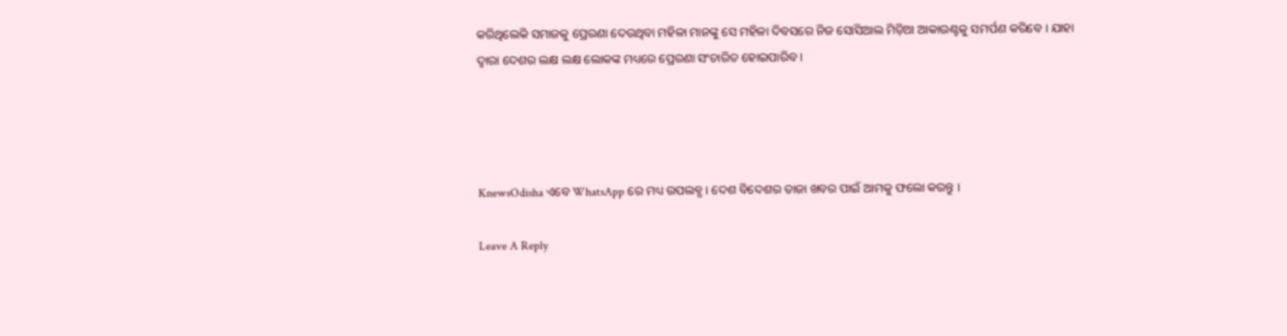କରିଥିଲେକି ସମାଜକୁ ପ୍ରେରଣା ଦେଉଥିବା ମହିଳା ମାନଙ୍କୁ ସେ ମହିଳା ଦିବସରେ ନିଜ ସୋସିଆଲ ମିଡ଼ିଆ ଆକାଉଣ୍ଟକୁ ସମର୍ପଣ କରିବେ । ଯାହା ଦ୍ୱାରା ଦେଶର ଲକ୍ଷ ଲକ୍ଷ ଲୋକଙ୍କ ମଧ୍ୟରେ ପ୍ରେରଣା ସଂଚାରିତ ହୋଇପାରିବ ।




KnewsOdisha ଏବେ WhatsApp ରେ ମଧ୍ୟ ଉପଲବ୍ଧ । ଦେଶ ବିଦେଶର ତାଜା ଖବର ପାଇଁ ଆମକୁ ଫଲୋ କରନ୍ତୁ ।

Leave A Reply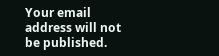Your email address will not be published.